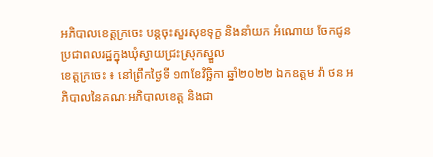អភិបាលខេត្តក្រចេះ បន្តចុះសួរសុខទុក្ខ និងនាំយក អំណោយ ចែកជូនប្រជាពលរដ្ឋក្នុងឃុំស្វាយជ្រះស្រុកស្នួល
ខេត្តក្រចេះ ៖ នៅព្រឹកថ្ងៃទី ១៣ខែវិច្ឆិកា ឆ្នាំ២០២២ ឯកឧត្តម វ៉ា ថន អភិបាលនៃគណៈអភិបាលខេត្ត និងជា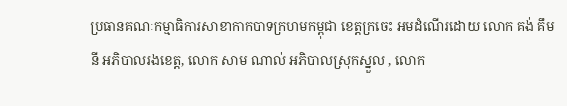ប្រធានគណៈកម្មាធិការសាខាកាកបាទក្រហមកម្ពុជា ខេត្តក្រចេះ អមដំណើរដោយ លោក គង់ គឹមនី អភិបាលរងខេត្ត, លោក សាម ណាល់ អភិបាលស្រុកស្នួល , លោក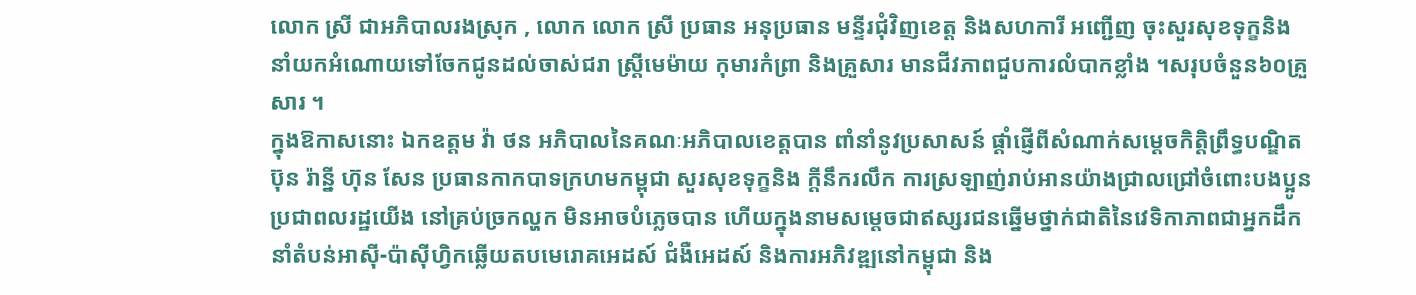លោក ស្រី ជាអភិបាលរងស្រុក , លោក លោក ស្រី ប្រធាន អនុប្រធាន មន្ទីរជុំវិញខេត្ត និងសហការី អញ្ជើញ ចុះសួរសុខទុក្ខនិង នាំយកអំណោយទៅចែកជូនដល់ចាស់ជរា ស្រ្តីមេម៉ាយ កុមារកំព្រា និងគ្រួសារ មានជីវភាពជួបការលំបាកខ្លាំង ។សរុបចំនួន៦០គ្រួសារ ។
ក្នុងឱកាសនោះ ឯកឧត្តម វ៉ា ថន អភិបាលនៃគណៈអភិបាលខេត្តបាន ពាំនាំនូវប្រសាសន៍ ផ្តាំផ្ញើពីសំណាក់សម្តេចកិត្តិព្រឹទ្ធបណ្ឌិតប៊ុន រ៉ាន្នី ហ៊ុន សែន ប្រធានកាកបាទក្រហមកម្ពុជា សួរសុខទុក្ខនិង ក្តីនឹករលឹក ការស្រឡាញ់រាប់អានយ៉ាងជ្រាលជ្រៅចំពោះបងប្អូនប្រជាពលរដ្ឋយេីង នៅគ្រប់ច្រកល្ហក មិនអាចបំភ្លេចបាន ហើយក្នុងនាមសម្តេចជាឥស្សរជនឆ្នើមថ្នាក់ជាតិនៃវេទិកាភាពជាអ្នកដឹកនាំតំបន់អាស៊ី-ប៉ាស៊ីហ្វិកឆ្លើយតបមេរោគអេដស៍ ជំងឺអេដស៍ និងការអភិវឌ្ឍនៅកម្ពុជា និង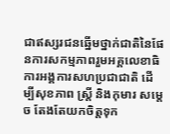ជាឥស្សរជនឆ្នើមថ្នាក់ជាតិនៃផែនការសកម្មភាពរួមអគ្គលេខាធិការអង្គការសហប្រជាជាតិ ដើម្បីសុខភាព ស្រ្តី និងកុមារ សម្តេច តែងតែយកចិត្តទុក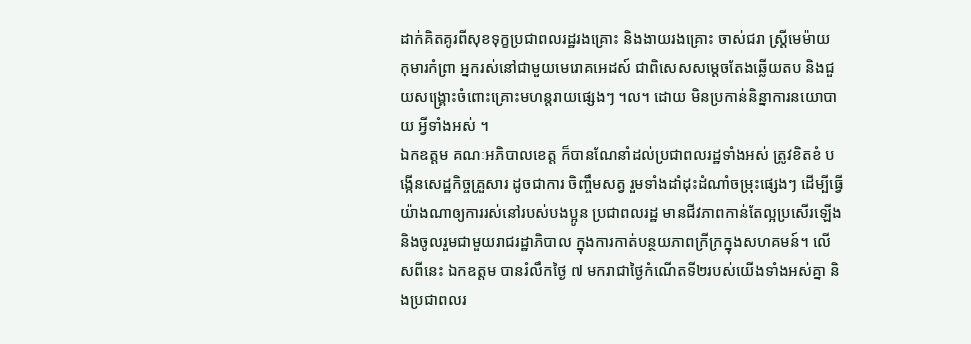ដាក់គិតគូរពីសុខទុក្ខប្រជាពលរដ្ឋរងគ្រោះ និងងាយរងគ្រោះ ចាស់ជរា ស្រ្តីមេម៉ាយ កុមារកំព្រា អ្នករស់នៅជាមួយមេរោគអេដស៍ ជាពិសេសសម្តេចតែងឆ្លើយតប និងជួយសង្គ្រោះចំពោះគ្រោះមហន្តរាយផ្សេងៗ ។ល។ ដោយ មិនប្រកាន់និន្នាការនយោបាយ អ្វីទាំងអស់ ។
ឯកឧត្តម គណៈអភិបាលខេត្ត ក៏បានណែនាំដល់ប្រជាពលរដ្ឋទាំងអស់ ត្រូវខិតខំ បង្កើនសេដ្ឋកិច្ចគ្រួសារ ដូចជាការ ចិញ្ចឹមសត្វ រួមទាំងដាំដុះដំណាំចម្រុះផ្សេងៗ ដើម្បីធ្វើយ៉ាងណាឲ្យការរស់នៅរបស់បងប្អូន ប្រជាពលរដ្ឋ មានជីវភាពកាន់តែល្អប្រសើរឡើងនិងចូលរួមជាមួយរាជរដ្ឋាភិបាល ក្នុងការកាត់បន្ថយភាពក្រីក្រក្នុងសហគមន៍។ លើសពីនេះ ឯកឧត្តម បានរំលឹកថ្ងៃ ៧ មករាជាថ្ងៃកំណើតទី២របស់យើងទាំងអស់គ្នា និងប្រជាពលរ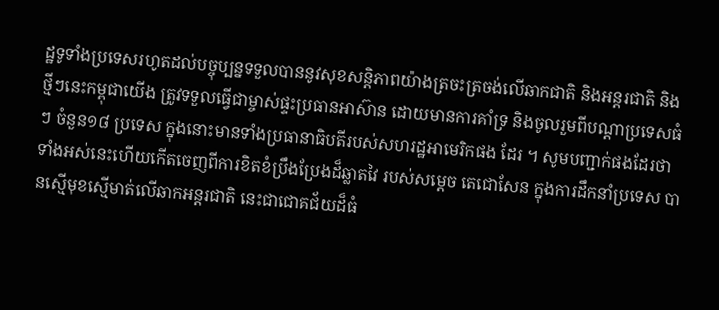ដ្ឋទូទាំងប្រទេសរហូតដល់បច្ចុប្បន្នទទួលបាននូវសុខសន្តិភាពយ៉ាងត្រចះត្រចង់លើឆាកជាតិ និងអន្តរជាតិ និងថ្មីៗនេះកម្ពុជាយេីង ត្រូវទទួលធ្វេីជាម្ចាស់ផ្ទះប្រធានអាស៊ាន ដោយមានការគាំទ្រ និងចូលរួមពីបណ្តាប្រទេសធំៗ ចំនួន១៨ ប្រទេស ក្នុងនោះមានទាំងប្រធានាធិបតីរបស់សហរដ្ឋអាមេរិកផង ដែរ ។ សូមបញ្ជាក់ផងដែរថា ទាំងអស់នេះហើយកើតចេញពីការខិតខំប្រឹងប្រែងដ៏ឆ្លាតវៃ របស់សម្តេច តេជោសែន ក្នុងការដឹកនាំប្រទេស បានស្មើមុខស្មើមាត់លើឆាកអន្តរជាតិ នេះជាជោគជ័យដ៏ធំ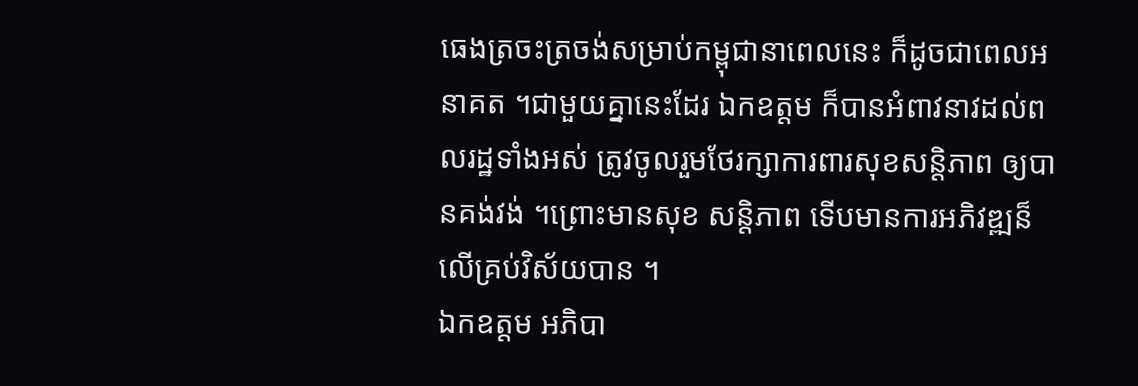ធេងត្រចះត្រចង់សម្រាប់កម្ពុជានាពេលនេះ ក៏ដូចជាពេលអនាគត ។ជាមួយគ្នានេះដែរ ឯកឧត្តម ក៏បានអំពាវនាវដល់ពលរដ្ឋទាំងអស់ ត្រូវចូលរួមថែរក្សាការពារសុខសន្តិភាព ឲ្យបានគង់វង់ ។ព្រោះមានសុខ សន្តិភាព ទេីបមានការអភិវឌ្ឍន៏ លើគ្រប់វិស័យបាន ។
ឯកឧត្តម អភិបា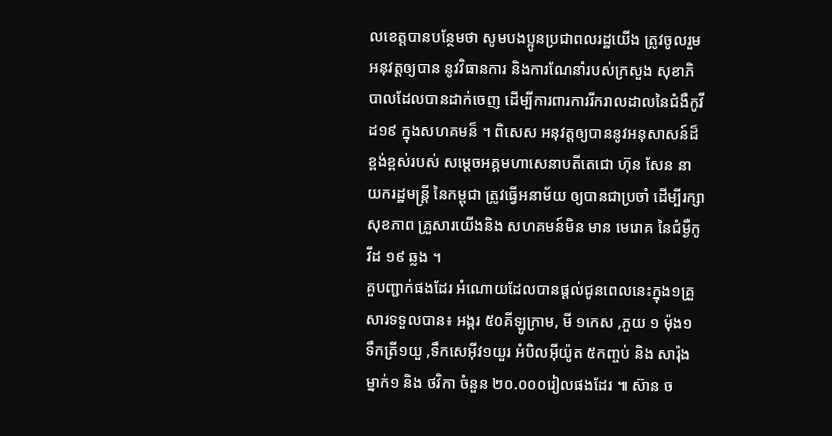លខេត្តបានបន្ថែមថា សូមបងប្អូនប្រជាពលរដ្ឋយើង ត្រូវចូលរួម អនុវត្តឲ្យបាន នូវវិធានការ និងការណែនាំរបស់ក្រសួង សុខាភិបាលដែលបានដាក់ចេញ ដេីម្បីការពារការរីករាលដាលនៃជំងឺកូវីដ១៩ ក្នុងសហគមន៏ ។ ពិសេស អនុវត្តឲ្យបាននូវអនុសាសន៍ដ៏ខ្ពង់ខ្ពស់របស់ សម្តេចអគ្គមហាសេនាបតីតេជោ ហ៊ុន សែន នាយករដ្ឋមន្ត្រី នៃកម្ពុជា ត្រូវធ្វើអនាម័យ ឲ្យបានជាប្រចាំ ដើម្បីរក្សាសុខភាព គ្រួសារយេីងនិង សហគមន៍មិន មាន មេរោគ នៃជំម្ងឺកូវីដ ១៩ ឆ្លង ។
គួបញ្ជាក់ផងដែរ អំណោយដែលបានផ្តល់ជូនពេលនេះក្នុង១គ្រួសារទទួលបាន៖ អង្ករ ៥០គីឡូក្រាម, មី ១កេស ,ភួយ ១ ម៉ុង១ ទឹកត្រី១យួ ,ទឹកសេអុីវ១យួរ អំបិលអុីយ៉ូត ៥កញ្ចប់ និង សារ៉ុង ម្នាក់១ និង ថវិកា ចំនួន ២០.០០០រៀលផងដែរ ៕ ស៊ាន ច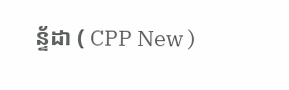ន្ទ័ដា ( CPP New )